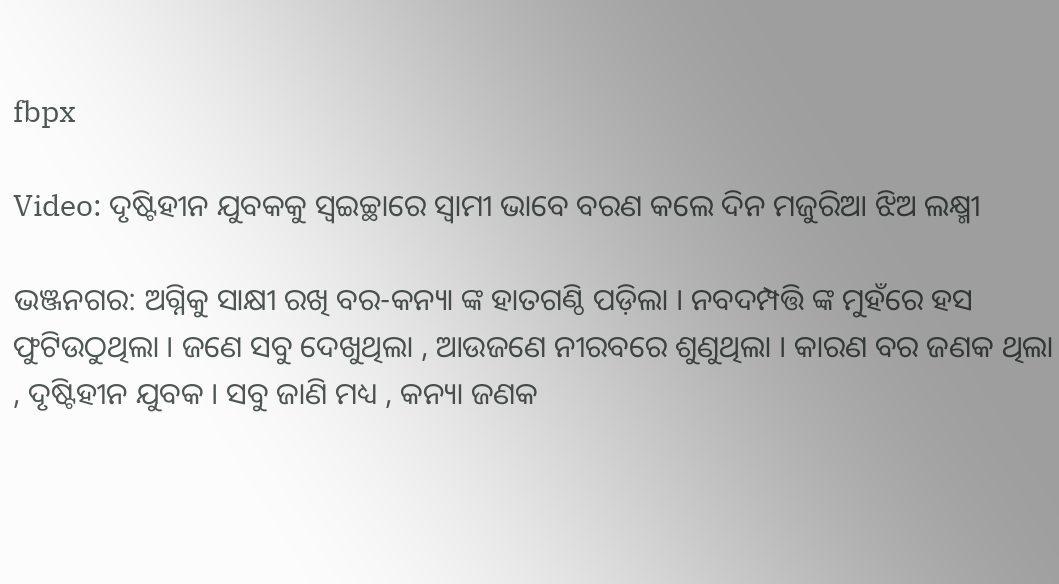fbpx

Video: ଦୃଷ୍ଟିହୀନ ଯୁବକକୁ ସ୍ୱଇଚ୍ଛାରେ ସ୍ବାମୀ ଭାବେ ବରଣ କଲେ ଦିନ ମଜୁରିଆ ଝିଅ ଲକ୍ଷ୍ମୀ

ଭଞ୍ଜନଗର: ଅଗ୍ନିକୁ ସାକ୍ଷୀ ରଖି ବର-କନ୍ୟା ଙ୍କ ହାତଗଣ୍ଠି ପଡ଼ିଲା । ନବଦମ୍ପତ୍ତି ଙ୍କ ମୁହଁରେ ହସ ଫୁଟିଉଠୁଥିଲା । ଜଣେ ସବୁ ଦେଖୁଥିଲା , ଆଉଜଣେ ନୀରବରେ ଶୁଣୁଥିଲା । କାରଣ ବର ଜଣକ ଥିଲା , ଦୃଷ୍ଟିହୀନ ଯୁବକ । ସବୁ ଜାଣି ମଧ୍ୟ , କନ୍ୟା ଜଣକ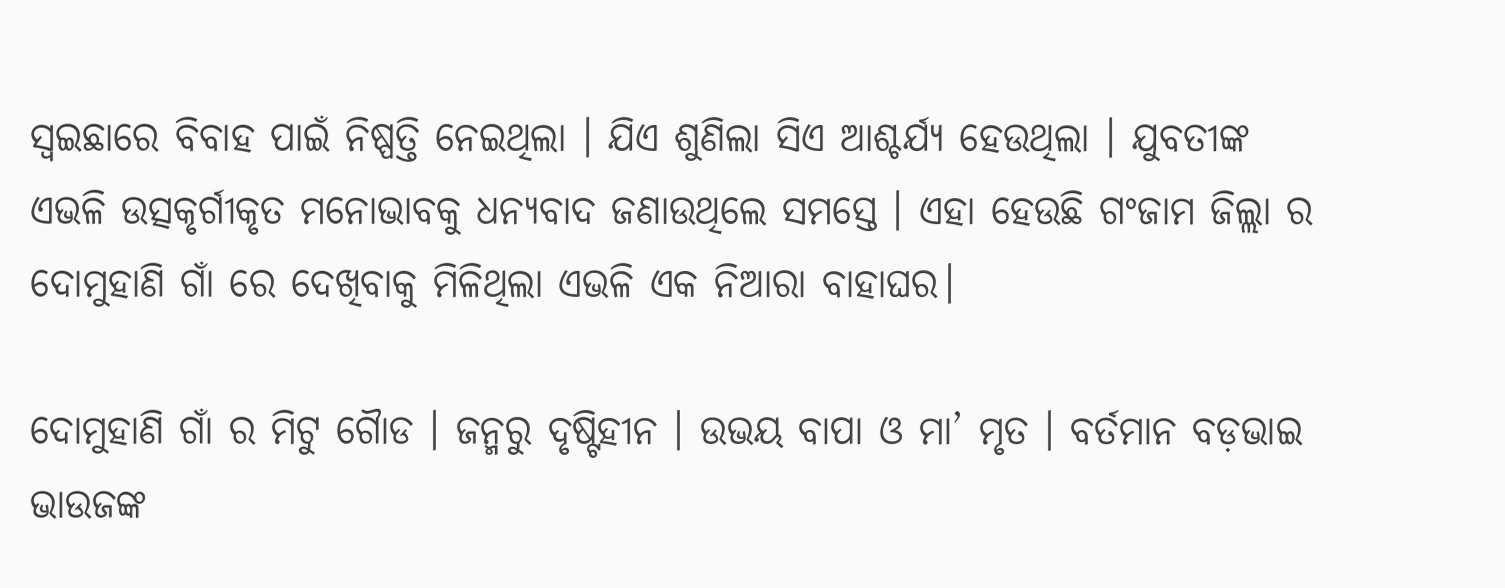ସ୍ବଇଛାରେ ବିବାହ ପାଇଁ ନିଷ୍ପତ୍ତି ନେଇଥିଲା । ଯିଏ ଶୁଣିଲା ସିଏ ଆଶ୍ଚର୍ଯ୍ୟ ହେଉଥିଲା । ଯୁବତୀଙ୍କ ଏଭଳି ଉତ୍ସକୃର୍ଗୀକୃତ ମନୋଭାବକୁ ଧନ୍ୟବାଦ ଜଣାଉଥିଲେ ସମସ୍ତେ । ଏହା ହେଉଛି ଗଂଜାମ ଜିଲ୍ଲା ର ଦୋମୁହାଣି ଗାଁ ରେ ଦେଖିବାକୁ ମିଳିଥିଲା ଏଭଳି ଏକ ନିଆରା ବାହାଘର।

ଦୋମୁହାଣି ଗାଁ ର ମିଟୁ ଗୈାଡ । ଜନ୍ମରୁ ଦୃଷ୍ଟିହୀନ । ଉଭୟ ବାପା ଓ ମା’ ମୃତ । ବର୍ତମାନ ବଡ଼ଭାଇ ଭାଉଜଙ୍କ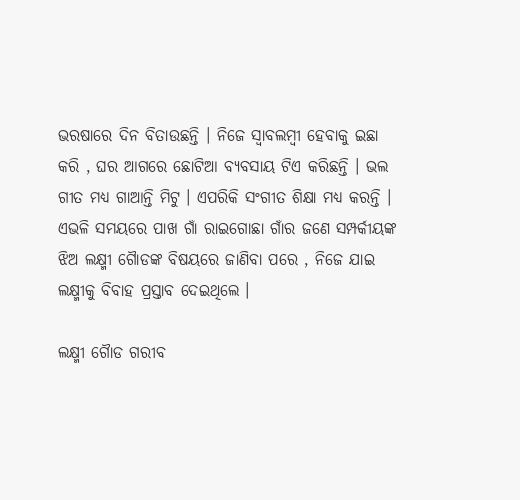ଭରଷାରେ ଦିନ ବିତାଉଛନ୍ତି । ନିଜେ ସ୍ବାବଲମ୍ବୀ ହେବାକୁ ଇଛା କରି , ଘର ଆଗରେ ଛୋଟିଆ ବ୍ୟବସାୟ ଟିଏ କରିଛନ୍ତି । ଭଲ ଗୀତ ମଧ୍ୟ ଗାଆନ୍ତି ମିଟୁ । ଏପରିକି ସଂଗୀତ ଶିକ୍ଷା ମଧ୍ୟ କରନ୍ତି । ଏଭଳି ସମୟରେ ପାଖ ଗାଁ ରାଇଗୋଛା ଗାଁର ଜଣେ ସମ୍ପର୍କୀୟଙ୍କ ଝିଅ ଲକ୍ଷ୍ମୀ ଗୈାଡଙ୍କ ବିଷୟରେ ଜାଣିବା ପରେ , ନିଜେ ଯାଇ ଲକ୍ଷ୍ମୀକୁ ବିବାହ ପ୍ରସ୍ତାବ ଦେଇଥିଲେ ।

ଲକ୍ଷ୍ମୀ ଗୈାଡ ଗରୀବ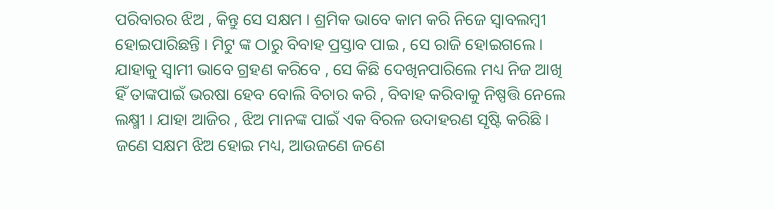ପରିବାରର ଝିଅ , କିନ୍ତୁ ସେ ସକ୍ଷମ । ଶ୍ରମିକ ଭାବେ କାମ କରି ନିଜେ ସ୍ବାବଲମ୍ବୀ ହୋଇପାରିଛନ୍ତି । ମିଟୁ ଙ୍କ ଠାରୁ ବିବାହ ପ୍ରସ୍ତାବ ପାଇ , ସେ ରାଜି ହୋଇଗଲେ । ଯାହାକୁ ସ୍ବାମୀ ଭାବେ ଗ୍ରହଣ କରିବେ , ସେ କିଛି ଦେଖିନପାରିଲେ ମଧ୍ୟ ନିଜ ଆଖି ହିଁ ତାଙ୍କପାଇଁ ଭରଷା ହେବ ବୋଲି ବିଚାର କରି , ବିବାହ କରିବାକୁ ନିଷ୍ପତ୍ତି ନେଲେ ଲକ୍ଷ୍ମୀ । ଯାହା ଆଜିର , ଝିଅ ମାନଙ୍କ ପାଇଁ ଏକ ବିରଳ ଉଦାହରଣ ସୃଷ୍ଟି କରିଛି । ଜଣେ ସକ୍ଷମ ଝିଅ ହୋଇ ମଧ୍ୟ, ଆଉଜଣେ ଜଣେ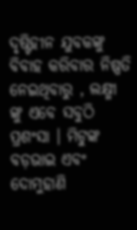ଦୃଷ୍ଟିହୀନ ଯୁବକଙ୍କୁ ବିବାହ କରିବାର ନିଷ୍ପତି ନେଇଥିବାରୁ , ଲକ୍ଷ୍ମୀ ଙ୍କୁ ଏବେ ସବୁଠି ପ୍ରଶଂସା । ମିଟୁଙ୍କ ବଡ଼ଭାଇ ଏବଂ ଦୋମୁହାଣି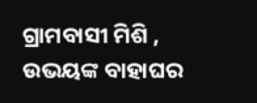ଗ୍ରାମବାସୀ ମିଶି , ଉଭୟଙ୍କ ବାହାଘର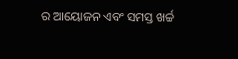ର ଆୟୋଜନ ଏବଂ ସମସ୍ତ ଖର୍ଚ୍ଚ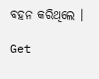ବହନ କରିଥିଲେ ।

Get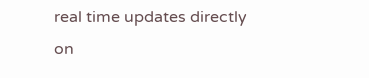real time updates directly on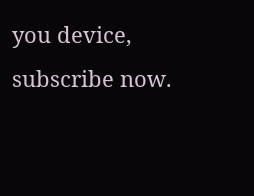you device, subscribe now.